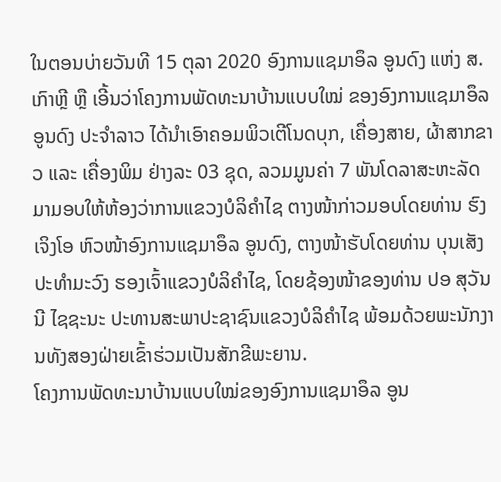ໃນຕອນບ່າຍວັນທີ 15 ຕຸລາ 2020 ອົງການແຊມາອຶລ ອູນດົງ ແຫ່ງ ສ.ເກົາຫຼີ ຫຼື ເອີ້ນວ່າໂຄງການພັດທະນາບ້ານແບບໃໝ່ ຂອງອົງການແຊມາອຶລ ອູນດົງ ປະຈຳລາວ ໄດ້ນໍາເອົາຄອມພິວເຕີໂນດບຸກ, ເຄື່ອງສາຍ, ຜ້າສາກຂາວ ແລະ ເຄື່ອງພິມ ຢ່າງລະ 03 ຊຸດ, ລວມມູນຄ່າ 7 ພັນໂດລາສະຫະລັດ ມາມອບໃຫ້ຫ້ອງວ່າການແຂວງບໍລິຄຳໄຊ ຕາງໜ້າກ່າວມອບໂດຍທ່ານ ຮົງເຈິງໂອ ຫົວໜ້າອົງການແຊມາອຶລ ອູນດົງ, ຕາງໜ້າຮັບໂດຍທ່ານ ບຸນເສັງ ປະທຳມະວົງ ຮອງເຈົ້າແຂວງບໍລິຄໍາໄຊ, ໂດຍຊ້ອງໜ້າຂອງທ່ານ ປອ ສຸວັນນີ ໄຊຊະນະ ປະທານສະພາປະຊາຊົນແຂວງບໍລິຄຳໄຊ ພ້ອມດ້ວຍພະນັກງານທັງສອງຝ່າຍເຂົ້າຮ່ວມເປັນສັກຂີພະຍານ.
ໂຄງການພັດທະນາບ້ານແບບໃໝ່ຂອງອົງການແຊມາອຶລ ອູນ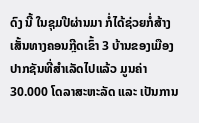ດົງ ນີ້ ໃນຊຸມປີຜ່ານມາ ກໍ່ໄດ້ຊ່ວຍກໍ່ສ້າງເສັ້ນທາງຄອນກຼີດເຂົ້າ 3 ບ້ານຂອງເມືອງປາກຊັນທີ່ສຳເລັດໄປແລ້ວ ມູນຄ່າ 30.000 ໂດລາສະຫະລັດ ແລະ ເປັນການ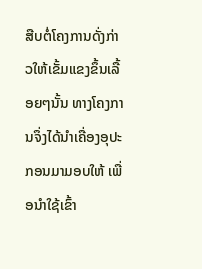ສືບຕໍ່ໂຄງການດັ່ງກ່າວໃຫ້ເຂັ້ມແຂງຂຶ້ນເລື້ອຍໆນັ້ນ ທາງໂຄງການຈຶ່ງໄດ້ນຳເຄື່ອງອຸປະກອນມາມອບໃຫ້ ເພື່ອນຳໃຊ້ເຂົ້າ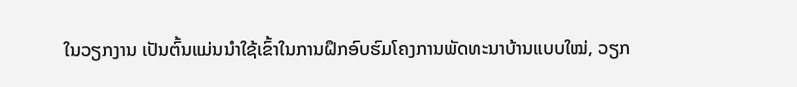ໃນວຽກງານ ເປັນຕົ້ນແມ່ນນຳໃຊ້ເຂົ້າໃນການຝຶກອົບຮົມໂຄງການພັດທະນາບ້ານແບບໃໝ່, ວຽກ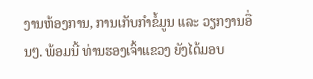ງານຫ້ອງການ, ການເກັບກໍາຂໍ້ມູນ ແລະ ວຽກງານອື່ນໆ. ພ້ອມນີ້ ທ່ານຮອງເຈົ້າແຂວງ ຍັງໄດ້ມອບ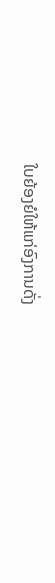ໃບຍ້ອງຍໍໃຫ້ແກ່ອົງການດັ່ງ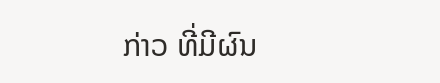ກ່າວ ທີ່ມີຜົນ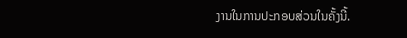ງານໃນການປະກອບສ່ວນໃນຄັ້ງນີ້.